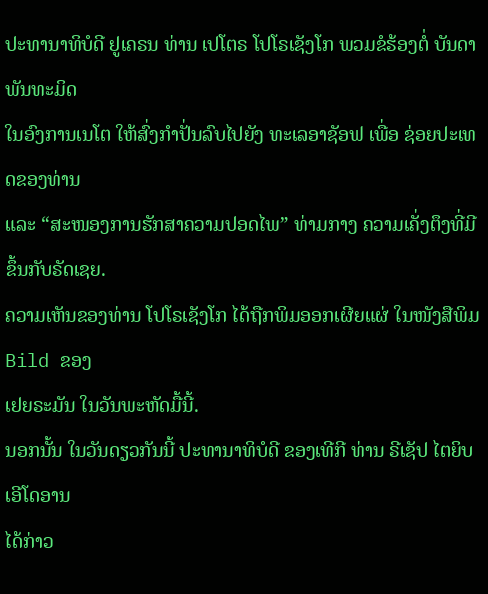ປະທານາທິບໍດີ ຢູເຄຣນ ທ່ານ ເປໂຕຣ ໂປໂຣເຊັງໂກ ພວມຂໍຮ້ອງຕໍ່ ບັນດາພັນທະມິດ
ໃນອົງການເນໂຕ ໃຫ້ສົ່ງກຳປັ່ນລົບໄປຍັງ ທະເລອາຊັອຟ ເພື່ອ ຊ່ອຍປະເທດຂອງທ່ານ
ແລະ “ສະໜອງການຮັກສາຄວາມປອດໄພ” ທ່າມກາງ ຄວາມເຄັ່ງຕຶງທີ່ມີຂຶ້ນກັບຣັດເຊຍ.
ຄວາມເຫັນຂອງທ່ານ ໂປໂຣເຊັງໂກ ໄດ້ຖືກພິມອອກເຜີຍແຜ່ ໃນໜັງສືພິມ Bild ຂອງ
ເຢຍຣະມັນ ໃນວັນພະຫັດມື້ນີ້.
ນອກນັ້ນ ໃນວັນດຽວກັນນີ້ ປະທານາທິບໍດີ ຂອງເທີກີ ທ່ານ ຣີເຊັປ ໄຕຍິບ ເອີໂດອານ
ໄດ້ກ່າວ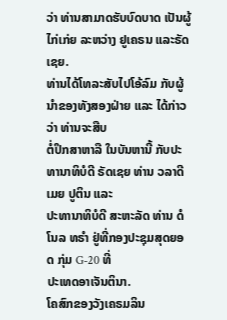ວ່າ ທ່ານສາມາດຮັບບົດບາດ ເປັນຜູ້ໄກ່ເກ່ຍ ລະຫວ່າງ ຢູເຄຣນ ແລະຣັດເຊຍ.
ທ່ານໄດ້ໂທລະສັບໄປໂອ້ລົມ ກັບຜູ້ນຳຂອງທັງສອງຝ່າຍ ແລະ ໄດ້ກ່າວວ່າ ທ່ານຈະສືບ
ຕໍ່ປຶກສາຫາລື ໃນບັນຫານີ້ ກັບປະທານາທິບໍດີ ຣັດເຊຍ ທ່ານ ວລາດີເມຍ ປູຕິນ ແລະ
ປະທານາທິບໍດີ ສະຫະລັດ ທ່ານ ດໍໂນລ ທຣຳ ຢູ່ທີ່ກອງປະຊຸມສຸດຍອດ ກຸ່ມ G-20 ທີ່
ປະເທດອາເຈັນຕິນາ.
ໂຄສົກຂອງວັງເຄຣມລິນ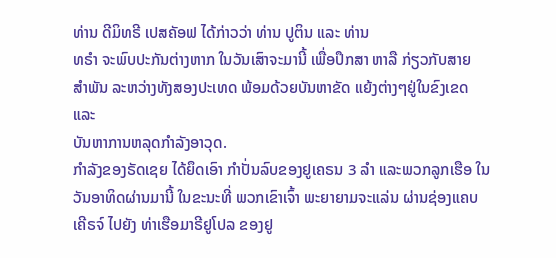ທ່ານ ດີມິທຣີ ເປສຄັອຟ ໄດ້ກ່າວວ່າ ທ່ານ ປູຕິນ ແລະ ທ່ານ
ທຣຳ ຈະພົບປະກັນຕ່າງຫາກ ໃນວັນເສົາຈະມານີ້ ເພື່ອປຶກສາ ຫາລື ກ່ຽວກັບສາຍ
ສຳພັນ ລະຫວ່າງທັງສອງປະເທດ ພ້ອມດ້ວຍບັນຫາຂັດ ແຍ້ງຕ່າງໆຢູ່ໃນຂົງເຂດ ແລະ
ບັນຫາການຫລຸດກຳລັງອາວຸດ.
ກຳລັງຂອງຣັດເຊຍ ໄດ້ຍຶດເອົາ ກຳປັ່ນລົບຂອງຢູເຄຣນ 3 ລຳ ແລະພວກລູກເຮືອ ໃນ
ວັນອາທິດຜ່ານມານີ້ ໃນຂະນະທີ່ ພວກເຂົາເຈົ້າ ພະຍາຍາມຈະແລ່ນ ຜ່ານຊ່ອງແຄບ
ເຄີຣຈ໌ ໄປຍັງ ທ່າເຮືອມາຣີຢູໂປລ ຂອງຢູ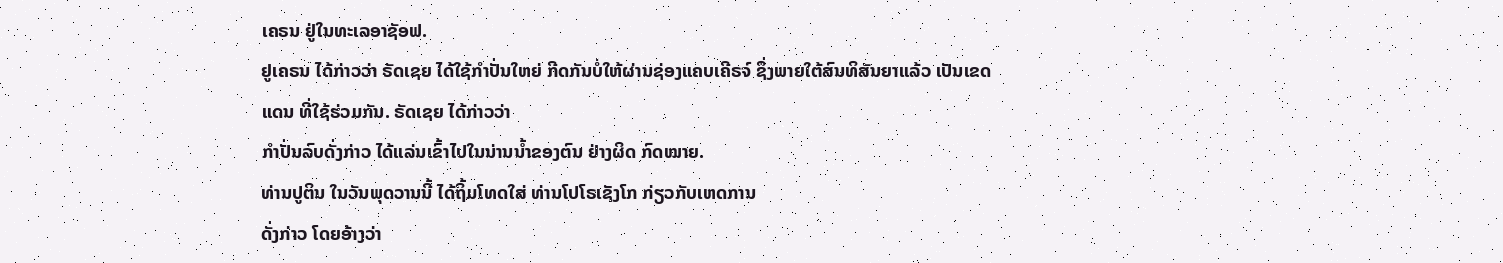ເຄຣນ ຢູ່ໃນທະເລອາຊັອຟ.
ຢູເຄຣນ ໄດ້ກ່າວວ່າ ຣັດເຊຍ ໄດ້ໃຊ້ກຳປັ່ນໃຫຍ່ ກີດກັນບໍ່ໃຫ້ຜ່ານຊ່ອງແຄບເຄີຣຈ໌ ຊຶ່ງພາຍໃຕ້ສົນທິສັນຍາແລ້ວ ເປັນເຂດແດນ ທີ່ໃຊ້ຮ່ວມກັນ. ຣັດເຊຍ ໄດ້ກ່າວວ່າ
ກຳປັ່ນລົບດັ່ງກ່າວ ໄດ້ແລ່ນເຂົ້າໄປໃນນ່ານນໍ້າຂອງຕົນ ຢ່າງຜິດ ກົດໝາຍ.
ທ່ານປູຕິນ ໃນວັນພຸດວານນີ້ ໄດ້ຖິ້ມໂທດໃສ່ ທ່ານໂປໂຣເຊັງໂກ ກ່ຽວກັບເຫດການ
ດັ່ງກ່າວ ໂດຍອ້າງວ່າ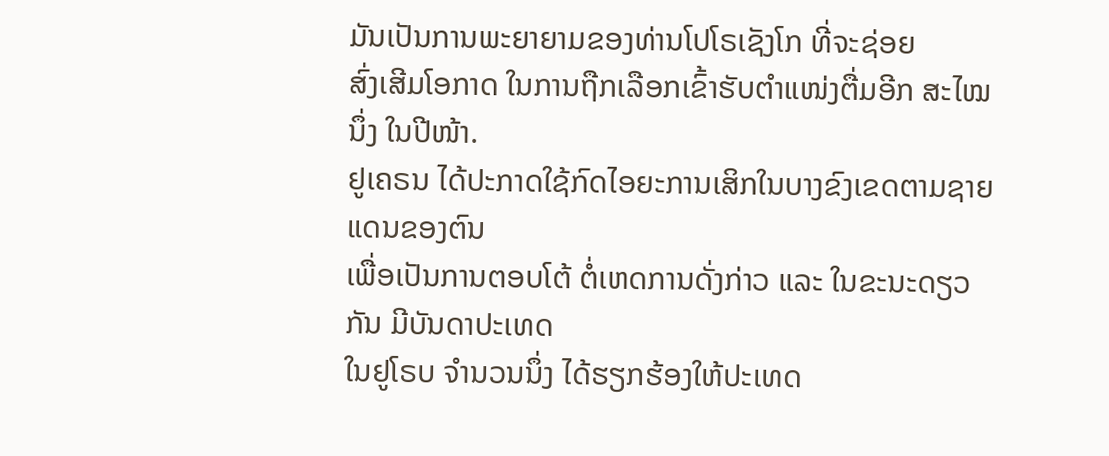ມັນເປັນການພະຍາຍາມຂອງທ່ານໂປໂຣເຊັງໂກ ທີ່ຈະຊ່ອຍ
ສົ່ງເສີມໂອກາດ ໃນການຖືກເລືອກເຂົ້າຮັບຕຳແໜ່ງຕື່ມອີກ ສະໄໝນຶ່ງ ໃນປີໜ້າ.
ຢູເຄຣນ ໄດ້ປະກາດໃຊ້ກົດໄອຍະການເສິກໃນບາງຂົງເຂດຕາມຊາຍແດນຂອງຕົນ
ເພື່ອເປັນການຕອບໂຕ້ ຕໍ່ເຫດການດັ່ງກ່າວ ແລະ ໃນຂະນະດຽວກັນ ມີບັນດາປະເທດ
ໃນຢູໂຣບ ຈຳນວນນຶ່ງ ໄດ້ຮຽກຮ້ອງໃຫ້ປະເທດ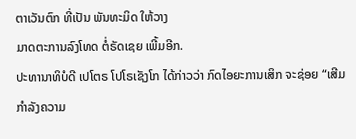ຕາເວັນຕົກ ທີ່ເປັນ ພັນທະມິດ ໃຫ້ວາງ
ມາດຕະການລົງໂທດ ຕໍ່ຣັດເຊຍ ເພີ້ມອີກ.
ປະທານາທິບໍດີ ເປໂຕຣ ໂປໂຣເຊັງໂກ ໄດ້ກ່າວວ່າ ກົດໄອຍະການເສິກ ຈະຊ່ອຍ “ເສີມ
ກຳລັງຄວາມ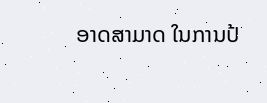ອາດສາມາດ ໃນການປ້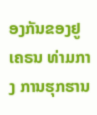ອງກັນຂອງຢູເຄຣນ ທ່າມກາງ ການຮຸກຮານ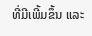ທີ່ມີເພີ້ມຂຶ້ນ ແລະ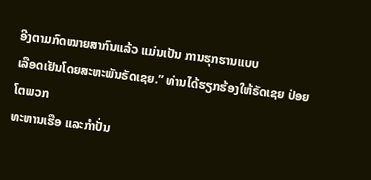ອີງຕາມກົດໝາຍສາກົນແລ້ວ ແມ່ນເປັນ ການຮຸກຮານແບບ
ເລືອດເຢັນໂດຍສະຫະພັນຣັດເຊຍ.” ທ່ານໄດ້ຮຽກຮ້ອງໃຫ້ຣັດເຊຍ ປ່ອຍໂຕພວກ
ທະຫານເຮືອ ແລະກຳປັ່ນ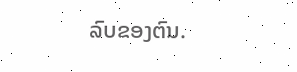ລົບຂອງຕົນ.